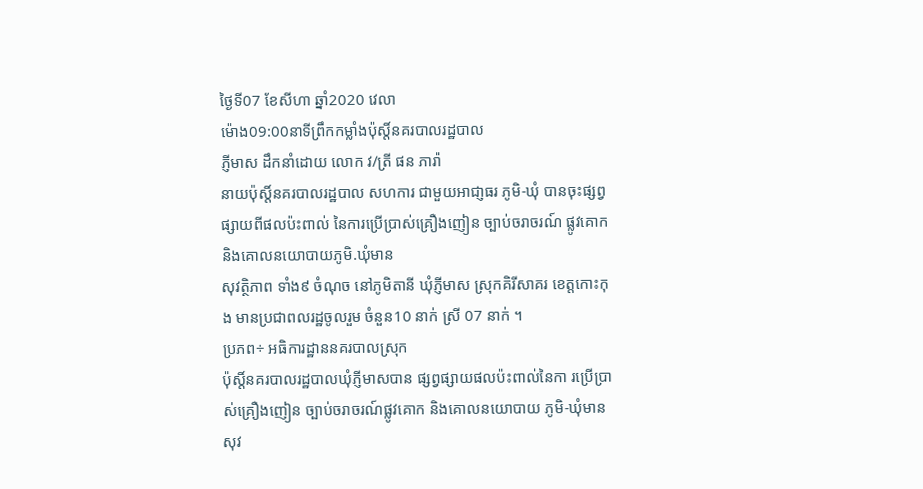ថ្ងៃទី07 ខែសីហា ឆ្នាំ2020 វេលា
ម៉ោង09:00នាទីព្រឹកកម្លាំងប៉ុស្តិ៍នគរបាលរដ្ឋបាល
ភ្ញីមាស ដឹកនាំដោយ លោក វ/ត្រី ផន ភារ៉ា
នាយប៉ុស្តិ៍នគរបាលរដ្ឋបាល សហការ ជាមួយអាជា្ញធរ ភូមិ-ឃុំ បានចុះផ្សព្វផ្សាយពីផលប៉ះពាល់ នៃការប្រើប្រាស់គ្រឿងញៀន ច្បាប់ចរាចរណ៍ ផ្លូវគោក និងគោលនយោបាយភូមិ.ឃុំមាន
សុវត្ថិភាព ទាំង៩ ចំណុច នៅភូមិតានី ឃុំភ្ញីមាស ស្រុកគិរីសាគរ ខេត្តកោះកុង មានប្រជាពលរដ្ឋចូលរួម ចំនួន10 នាក់ ស្រី 07 នាក់ ។
ប្រភព÷ អធិការដ្ឋាននគរបាលស្រុក
ប៉ុស្តិ៍នគរបាលរដ្ឋបាលឃុំភ្ញីមាសបាន ផ្សព្វផ្សាយផលប៉ះពាល់នៃកា រប្រេីប្រាស់គ្រឿងញៀន ច្បាប់ចរាចរណ៍ផ្លូវគោក និងគោលនយោបាយ ភូមិ-ឃុំមានសុវ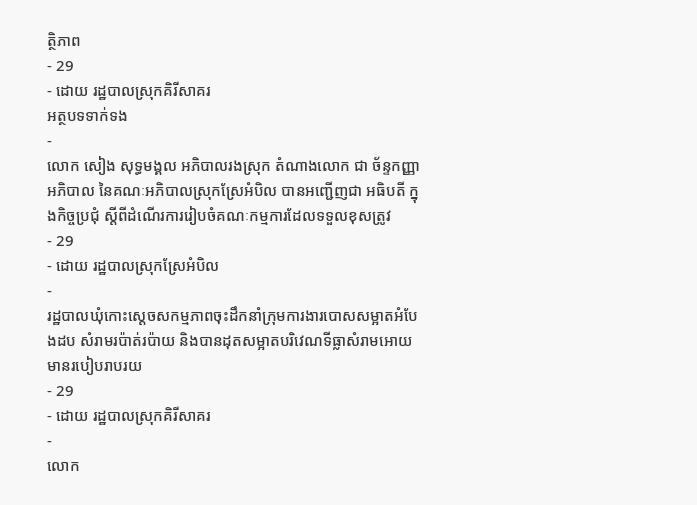ត្ថិភាព
- 29
- ដោយ រដ្ឋបាលស្រុកគិរីសាគរ
អត្ថបទទាក់ទង
-
លោក សៀង សុទ្ធមង្គល អភិបាលរងស្រុក តំណាងលោក ជា ច័ន្ទកញ្ញា អភិបាល នៃគណៈអភិបាលស្រុកស្រែអំបិល បានអញ្ជើញជា អធិបតី ក្នុងកិច្ចប្រជុំ ស្តីពីដំណើរការរៀបចំគណៈកម្មការដែលទទួលខុសត្រូវ
- 29
- ដោយ រដ្ឋបាលស្រុកស្រែអំបិល
-
រដ្ឋបាលឃុំកោះស្ដេចសកម្មភាពចុះដឹកនាំក្រុមការងារបោសសម្អាតអំបែងដប សំរាមរប៉ាត់រប៉ាយ និងបានដុតសម្អាតបរិវេណទីធ្លាសំរាមអោយមានរបៀបរាបរយ
- 29
- ដោយ រដ្ឋបាលស្រុកគិរីសាគរ
-
លោក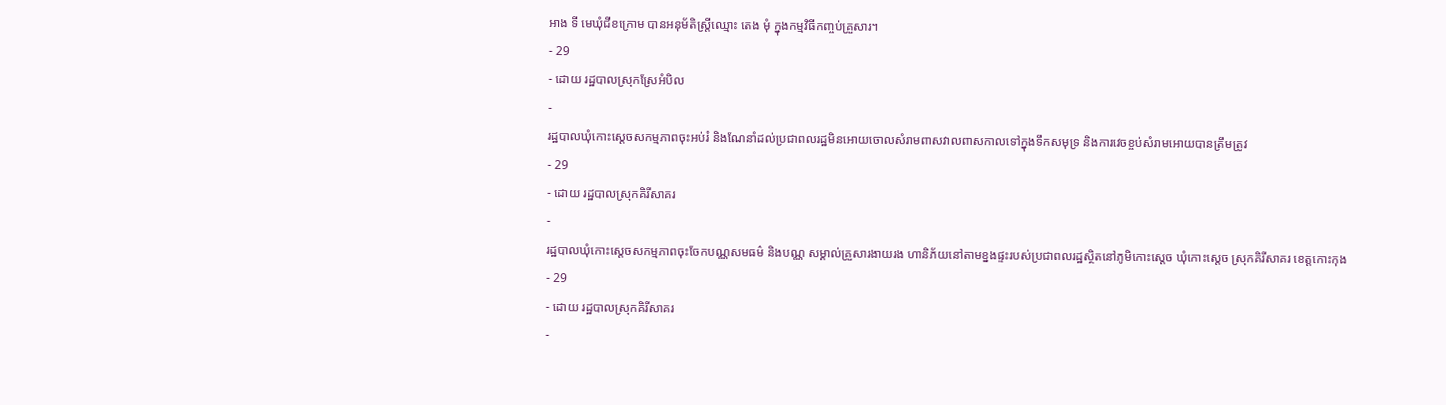អាង ទី មេឃុំជីខក្រោម បានអនុម័តិស្ត្រីឈ្មោះ តេង មុំ ក្នុងកម្មវិធីកញ្ចប់គ្រួសារ។
- 29
- ដោយ រដ្ឋបាលស្រុកស្រែអំបិល
-
រដ្ឋបាលឃុំកោះស្ដេចសកម្មភាពចុះអប់រំ និងណែនាំដល់ប្រជាពលរដ្ឋមិនអោយចោលសំរាមពាសវាលពាសកាលទៅក្នុងទឹកសមុទ្រ និងការវេចខ្ចប់សំរាមអោយបានត្រឹមត្រូវ
- 29
- ដោយ រដ្ឋបាលស្រុកគិរីសាគរ
-
រដ្ឋបាលឃុំកោះស្ដេចសកម្មភាពចុះចែកបណ្ណសមធម៌ និងបណ្ណ សម្គាល់គ្រួសារងាយរង ហានិភ័យនៅតាមខ្នងផ្ទះរបស់ប្រជាពលរដ្ឋស្ថិតនៅភូមិកោះស្ដេច ឃុំកោះស្ដេច ស្រុកគិរីសាគរ ខេត្តកោះកុង
- 29
- ដោយ រដ្ឋបាលស្រុកគិរីសាគរ
-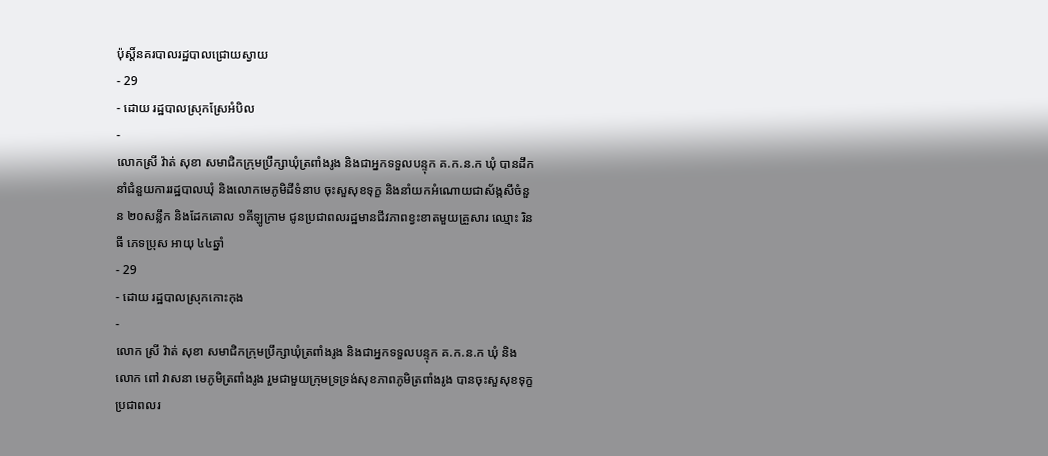ប៉ុស្តិ៍នគរបាលរដ្ឋបាលជ្រោយស្វាយ
- 29
- ដោយ រដ្ឋបាលស្រុកស្រែអំបិល
-
លោកស្រី វ៉ាត់ សុខា សមាជិកក្រុមប្រឹក្សាឃុំត្រពាំងរូង និងជាអ្នកទទួលបន្ទុក គ.ក.ន.ក ឃុំ បានដឹកនាំជំនួយការរដ្ឋបាលឃុំ និងលោកមេភូមិដីទំនាប ចុះសួសុខទុក្ខ និងនាំយកអំណោយជាស័ង្កសីចំនួន ២០សន្លឹក និងដែកគោល ១គីឡូក្រាម ជូនប្រជាពលរដ្ឋមានជីវភាពខ្វះខាតមួយគ្រួសារ ឈ្មោះ រិន ធី ភេទប្រុស អាយុ ៤៤ឆ្នាំ
- 29
- ដោយ រដ្ឋបាលស្រុកកោះកុង
-
លោក ស្រី វ៉ាត់ សុខា សមាជិកក្រុមប្រឹក្សាឃុំត្រពាំងរូង និងជាអ្នកទទួលបន្ទុក គ.ក.ន.ក ឃុំ និងលោក ពៅ វាសនា មេភូមិត្រពាំងរូង រួមជាមួយក្រុមទ្រទ្រង់សុខភាពភូមិត្រពាំងរូង បានចុះសួសុខទុក្ខប្រជាពលរ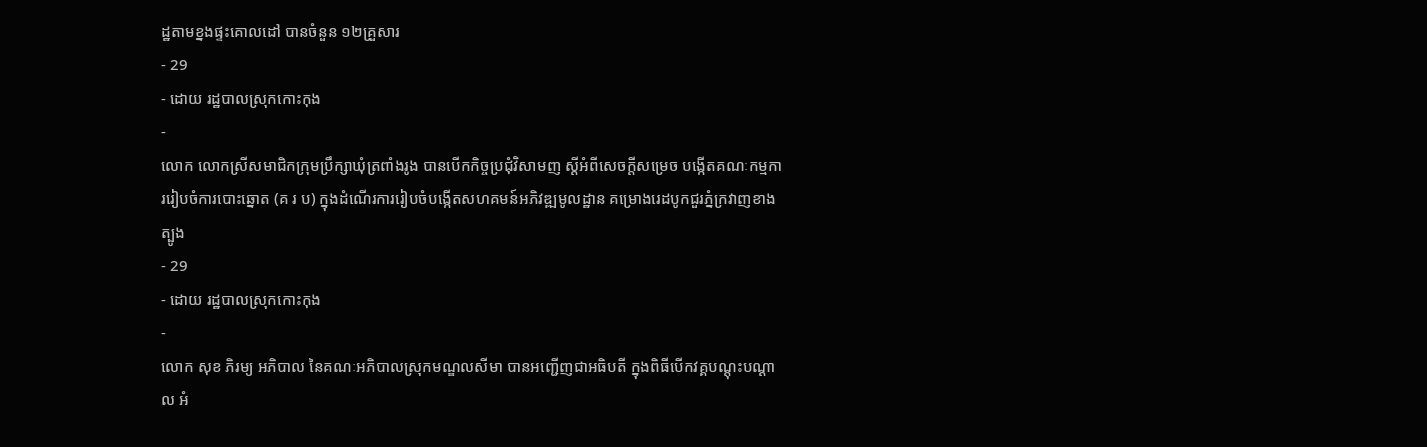ដ្ឋតាមខ្នងផ្ទះគោលដៅ បានចំនួន ១២គ្រួសារ
- 29
- ដោយ រដ្ឋបាលស្រុកកោះកុង
-
លោក លោកស្រីសមាជិកក្រុមប្រឹក្សាឃុំត្រពាំងរូង បានបើកកិច្ចប្រជុំវិសាមញ ស្ដីអំពីសេចក្តីសម្រេច បង្កើតគណៈកម្មការរៀបចំការបោះឆ្នោត (គ រ ប) ក្នុងដំណើរការរៀបចំបង្កើតសហគមន៍អភិវឌ្ឍមូលដ្ឋាន គម្រោងរេដបូកជួរភ្នំក្រវាញខាងត្បូង
- 29
- ដោយ រដ្ឋបាលស្រុកកោះកុង
-
លោក សុខ ភិរម្យ អភិបាល នៃគណៈអភិបាលស្រុកមណ្ឌលសីមា បានអញ្ជើញជាអធិបតី ក្នុងពិធីបើកវគ្គបណ្តុះបណ្តាល អំ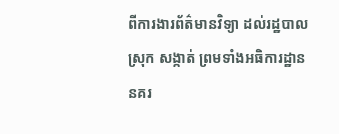ពីការងារព័ត៌មានវិទ្យា ដល់រដ្ឋបាលស្រុក សង្កាត់ ព្រមទាំងអធិការដ្ឋាននគរ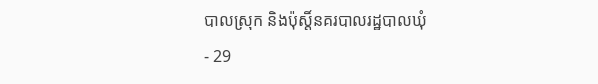បាលស្រុក និងប៉ុស្តិ៍នគរបាលរដ្ឋបាលឃុំ
- 29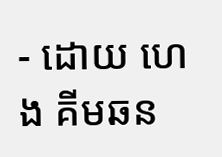- ដោយ ហេង គីមឆន